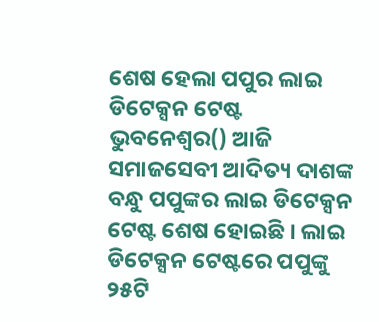ଶେଷ ହେଲା ପପୁର ଲାଇ ଡିଟେକ୍ସନ ଟେଷ୍ଟ
ଭୁବନେଶ୍ବର() ଆଜି ସମାଜସେବୀ ଆଦିତ୍ୟ ଦାଶଙ୍କ ବନ୍ଧୁ ପପୁଙ୍କର ଲାଇ ଡିଟେକ୍ସନ ଟେଷ୍ଟ ଶେଷ ହୋଇଛି । ଲାଇ ଡିଟେକ୍ସନ ଟେଷ୍ଟରେ ପପୁଙ୍କୁ ୨୫ଟି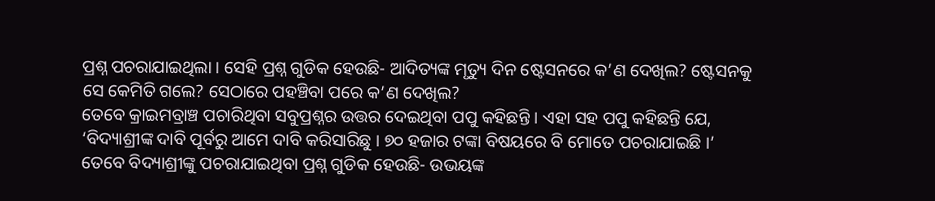ପ୍ରଶ୍ନ ପଚରାଯାଇଥିଲା । ସେହି ପ୍ରଶ୍ନ ଗୁଡିକ ହେଉଛି- ଆଦିତ୍ୟଙ୍କ ମୃତ୍ୟୁ ଦିନ ଷ୍ଟେସନରେ କ’ଣ ଦେଖିଲ? ଷ୍ଟେସନକୁ ସେ କେମିତି ଗଲେ? ସେଠାରେ ପହଞ୍ଚିବା ପରେ କ’ଣ ଦେଖିଲ?
ତେବେ କ୍ରାଇମବ୍ରାଞ୍ଚ ପଚାରିଥିବା ସବୁପ୍ରଶ୍ନର ଉତ୍ତର ଦେଇଥିବା ପପୁ କହିଛନ୍ତି । ଏହା ସହ ପପୁ କହିଛନ୍ତି ଯେ, ‘ବିଦ୍ୟାଶ୍ରୀଙ୍କ ଦାବି ପୂର୍ବରୁ ଆମେ ଦାବି କରିସାରିଛୁ । ୭୦ ହଜାର ଟଙ୍କା ବିଷୟରେ ବି ମୋତେ ପଚରାଯାଇଛି ।’
ତେବେ ବିଦ୍ୟାଶ୍ରୀଙ୍କୁ ପଚରାଯାଇଥିବା ପ୍ରଶ୍ନ ଗୁଡିକ ହେଉଛି- ଉଭୟଙ୍କ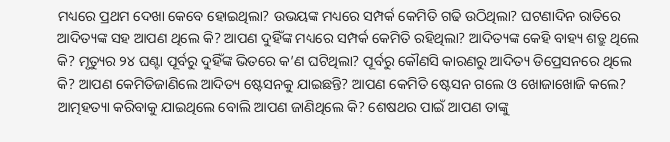ମଧ୍ୟରେ ପ୍ରଥମ ଦେଖା କେବେ ହୋଇଥିଲା? ଉଭୟଙ୍କ ମଧ୍ୟରେ ସମ୍ପର୍କ କେମିତି ଗଢି ଉଠିଥିଲା? ଘଟଣାଦିନ ରାତିରେ ଆଦିତ୍ୟଙ୍କ ସହ ଆପଣ ଥିଲେ କି? ଆପଣ ଦୁହିଁଙ୍କ ମଧ୍ୟରେ ସମ୍ପର୍କ କେମିତି ରହିଥିଲା? ଆଦିତ୍ୟଙ୍କ କେହି ବାହ୍ୟ ଶତ୍ରୁ ଥିଲେ କି? ମୃତ୍ୟୁର ୨୪ ଘଣ୍ଟା ପୂର୍ବରୁ ଦୁହିଁଙ୍କ ଭିତରେ କ’ଣ ଘଟିଥିଲା? ପୂର୍ବରୁ କୌଣସି କାରଣରୁ ଆଦିତ୍ୟ ଡିପ୍ରେସନରେ ଥିଲେ କି? ଆପଣ କେମିତିଜାଣିଲେ ଆଦିତ୍ୟ ଷ୍ଟେସନକୁ ଯାଇଛନ୍ତି? ଆପଣ କେମିତି ଷ୍ଟେସନ ଗଲେ ଓ ଖୋଜାଖୋଜି କଲେ? ଆତ୍ମହତ୍ୟା କରିବାକୁ ଯାଇଥିଲେ ବୋଲି ଆପଣ ଜାଣିଥିଲେ କି? ଶେଷଥର ପାଇଁ ଆପଣ ତାଙ୍କୁ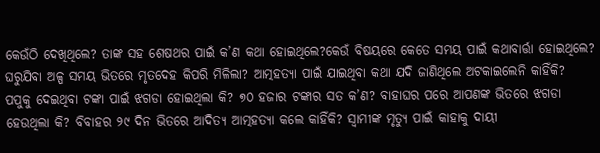କେଉଁଠି ଦେଖିଥିଲେ? ତାଙ୍କ ସହ ଶେଷଥର ପାଇଁ କ’ଣ କଥା ହୋଇଥିଲେ?କେଉଁ ବିଷୟରେ କେତେ ସମୟ ପାଇଁ କଥାବାର୍ତ୍ତା ହୋଇଥିଲେ? ଘରୁଯିବା ଅଳ୍ପ ସମୟ ଭିତରେ ମୃତଦେହ କିପରି ମିଳିଲା? ଆତ୍ମହତ୍ୟା ପାଇଁ ଯାଇଥିବା କଥା ଯଦି ଜାଣିଥିଲେ ଅଟକାଇଲେନି କାହିଁକି? ପପୁକୁ ଦେଇଥିବା ଟଙ୍କା ପାଇଁ ଝଗଡା ହୋଇଥିଲା କି? ୭୦ ହଜାର ଟଙ୍କାର ସତ କ’ଣ? ବାହାଘର ପରେ ଆପଣଙ୍କ ଭିତରେ ଝଗଡା ହେଉଥିଲା କି? ବିବାହର ୨୯ ଦିନ ଭିତରେ ଆଦିତ୍ୟ ଆତ୍ମହତ୍ୟା କଲେ କାହିଁକି? ସ୍ୱାମୀଙ୍କ ମୃତ୍ୟୁ ପାଇଁ କାହାକୁ ଦାୟୀ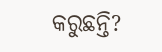କରୁଛନ୍ତି?